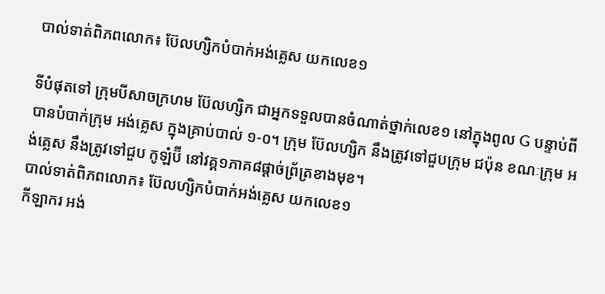បាល់ទាត់ពិភពលោក៖ ប៊ែលហ្សិកបំបាក់អង់គ្លេស យកលេខ១

ទីបំផុតទៅ ក្រុមបីសាចក្រហម ប៊ែលហ្សិក ជាអ្នកទទួលបានចំណាត់ថ្នាក់លេខ១ នៅក្នុងពូល G បន្ទាប់ពីបានបំបាក់ក្រុម អង់គ្លេស ក្នុងគ្រាប់បាល់ ១-០។ ក្រុម ប៊ែលហ្សិក នឹងត្រូវទៅជួបក្រុម ជប៉ុន ខណៈក្រុម អង់គ្លេស នឹងត្រូវទៅជួប កូឡំប៊ី នៅវគ្គ១ភាគ៨ផ្ដាច់ព្រ័ត្រខាងមុខ។
បាល់ទាត់ពិភពលោក៖ ប៊ែលហ្សិកបំបាក់អង់គ្លេស យកលេខ១
កីឡាករ អង់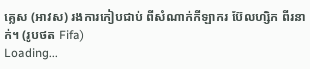គ្លេស (អាវស) រងការកៀបជាប់ ពីសំណាក់កីឡាករ ប៊ែលហ្សិក ពីរនាក់។ (រូបថត Fifa)
Loading...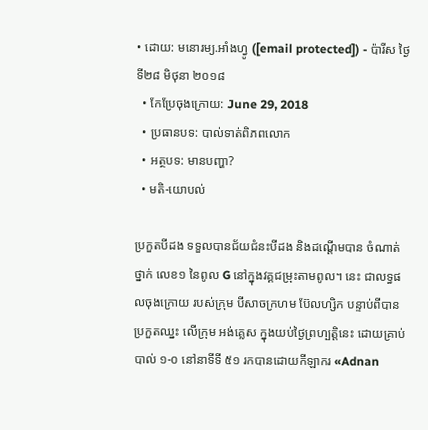• ដោយ: មនោរម្យ.អាំងហ្វូ ([email protected]) - ប៉ារីស ថ្ងៃទី២៨ មិថុនា ២០១៨
  • កែប្រែចុងក្រោយ: June 29, 2018
  • ប្រធានបទ: បាល់ទាត់ពិភពលោក
  • អត្ថបទ: មានបញ្ហា?
  • មតិ-យោបល់

ប្រកួតបីដង ទទួលបានជ័យជំនះបីដង និងដណ្ដើមបាន ចំណាត់ថ្នាក់ លេខ១ នៃពូល G នៅក្នុងវគ្គជម្រុះតាមពូល។ នេះ ជាលទ្ធផលចុងក្រោយ របស់ក្រុម បីសាចក្រហម ប៊ែលហ្សិក បន្ទាប់ពីបានប្រកួតឈ្នះ លើក្រុម អង់គ្លេស ក្នុងយប់ថ្ងៃព្រហ្បត្តិនេះ ដោយគ្រាប់បាល់ ១-០ នៅនាទីទី ៥១ រកបានដោយកីឡាករ «Adnan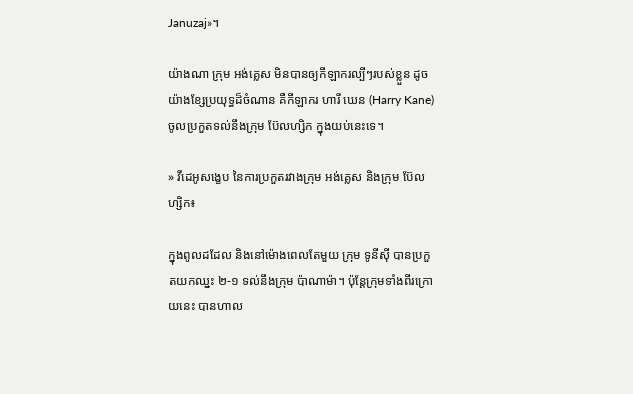Januzaj»។

យ៉ាងណា ក្រុម អង់គ្លេស មិនបានឲ្យកីឡាករល្បីៗរបស់ខ្លួន ដូចយ៉ាងខ្សែប្រយុទ្ធដ៏ចំណាន គឺកីឡាករ ហារី ឃេន (Harry Kane) ចូលប្រកួតទល់នឹងក្រុម ប៊ែលហ្សិក ក្នុងយប់នេះទេ។

» វីដេអូសង្ខេប នៃការប្រកួតរវាងក្រុម អង់គ្លេស និងក្រុម ប៊ែលហ្សិក៖

ក្នុងពូលដដែល និងនៅម៉ោងពេលតែមួយ ក្រុម ទូនីស៊ី បានប្រកួតយកឈ្នះ ២-១ ទល់នឹងក្រុម ប៉ាណាម៉ា។ ប៉ុន្តែក្រុមទាំងពីរក្រោយនេះ បានហាល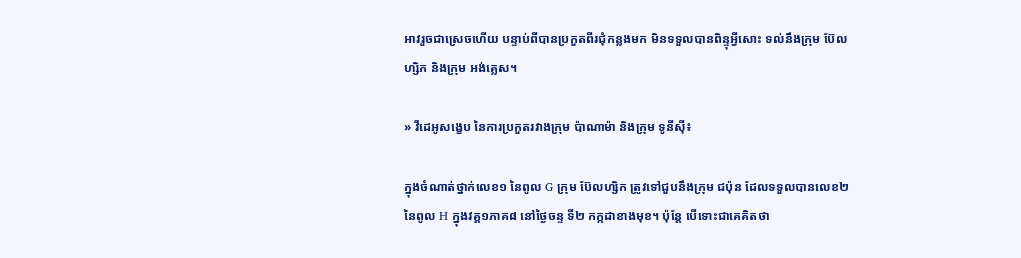អាវរួចជាស្រេចហើយ បន្ទាប់ពីបានប្រកួតពីរជុំកន្លងមក មិនទទួលបានពិន្ទុអ្វីសោះ ទល់នឹងក្រុម ប៊ែលហ្សិក និងក្រុម អង់គ្លេស។

» វីដេអូសង្ខេប នៃការប្រកួតរវាងក្រុម ប៉ាណាម៉ា និងក្រុម ទូនីស៊ី៖

ក្នុងចំណាត់ថ្នាក់លេខ១ នៃពូល G ក្រុម ប៊ែលហ្សិក ត្រូវទៅជួបនឹងក្រុម ជប៉ុន ដែលទទួលបានលេខ២ នៃពូល H ក្នុងវគ្គ១ភាគ៨ នៅថ្ងៃចន្ទ ទី២ កក្កដាខាងមុខ។ ប៉ុន្តែ បើទោះជាគេគិតថា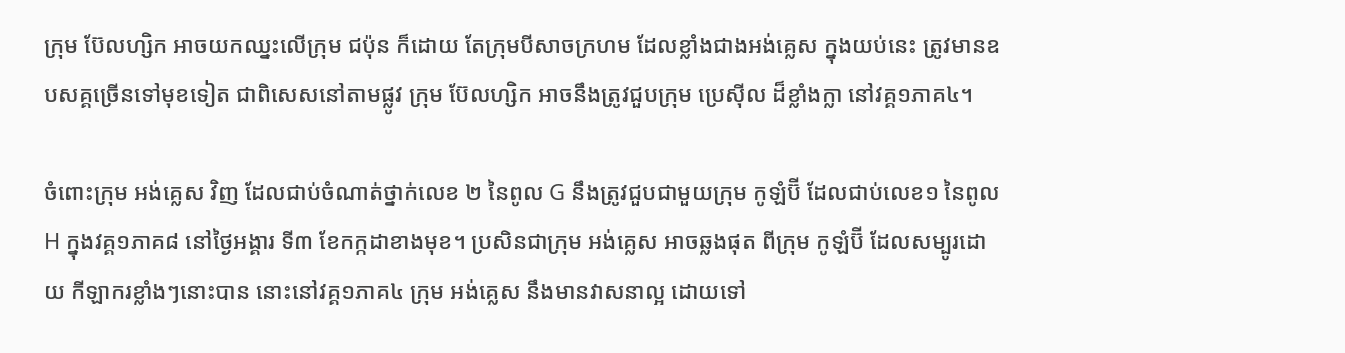ក្រុម ប៊ែលហ្សិក អាចយកឈ្នះលើក្រុម ជប៉ុន ក៏ដោយ តែក្រុមបីសាចក្រហម ដែលខ្លាំងជាងអង់គ្លេស ក្នុងយប់នេះ ត្រូវមានឧបសគ្គច្រើនទៅមុខទៀត ជាពិសេសនៅតាមផ្លូវ ក្រុម ប៊ែលហ្សិក អាចនឹងត្រូវជួបក្រុម ប្រេស៊ីល ដ៏ខ្លាំងក្លា នៅវគ្គ១ភាគ៤។

ចំពោះក្រុម អង់គ្លេស វិញ ដែលជាប់ចំណាត់ថ្នាក់លេខ ២ នៃពូល G នឹងត្រូវជួបជាមួយក្រុម កូឡំប៊ី ដែលជាប់លេខ១ នៃពូល H ក្នុងវគ្គ១ភាគ៨ នៅថ្ងៃអង្គារ ទី៣ ខែកក្កដាខាងមុខ។ ប្រសិនជាក្រុម អង់គ្លេស អាចឆ្លងផុត ពីក្រុម កូឡំប៊ី ដែលសម្បូរដោយ កីឡាករខ្លាំងៗនោះបាន នោះនៅវគ្គ១ភាគ៤ ក្រុម អង់គ្លេស នឹងមានវាសនាល្អ ដោយទៅ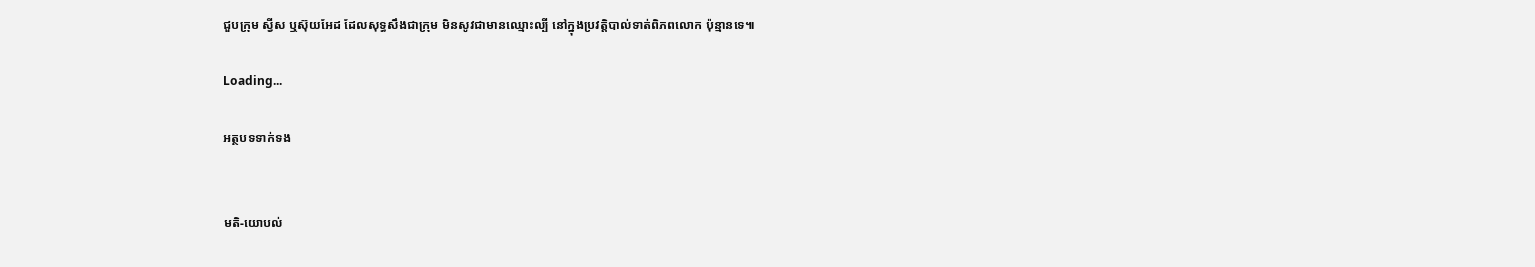ជួបក្រុម ស្វីស ឬស៊ុយអែដ ដែលសុទ្ធសឹងជាក្រុម មិនសូវជាមានឈ្មោះល្បី នៅក្នុងប្រវត្តិបាល់ទាត់ពិភពលោក ប៉ុន្មានទេ៕

Loading...

អត្ថបទទាក់ទង


មតិ-យោបល់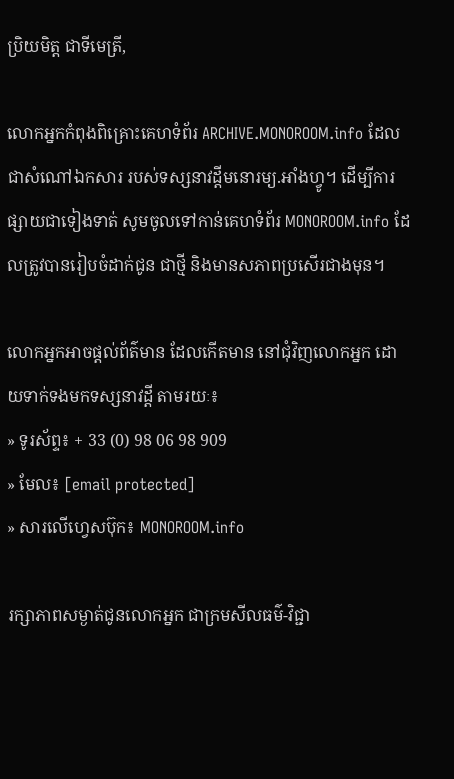ប្រិយមិត្ត ជាទីមេត្រី,

លោកអ្នកកំពុងពិគ្រោះគេហទំព័រ ARCHIVE.MONOROOM.info ដែលជាសំណៅឯកសារ របស់ទស្សនាវដ្ដីមនោរម្យ.អាំងហ្វូ។ ដើម្បីការផ្សាយជាទៀងទាត់ សូមចូលទៅកាន់គេហទំព័រ MONOROOM.info ដែលត្រូវបានរៀបចំដាក់ជូន ជាថ្មី និងមានសភាពប្រសើរជាងមុន។

លោកអ្នកអាចផ្ដល់ព័ត៌មាន ដែលកើតមាន នៅជុំវិញលោកអ្នក ដោយទាក់ទងមកទស្សនាវដ្ដី តាមរយៈ៖
» ទូរស័ព្ទ៖ + 33 (0) 98 06 98 909
» មែល៖ [email protected]
» សារលើហ្វេសប៊ុក៖ MONOROOM.info

រក្សាភាពសម្ងាត់ជូនលោកអ្នក ជាក្រមសីលធម៌-វិជ្ជា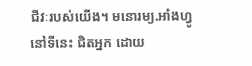ជីវៈរបស់យើង។ មនោរម្យ.អាំងហ្វូ នៅទីនេះ ជិតអ្នក ដោយ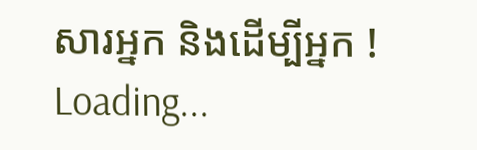សារអ្នក និងដើម្បីអ្នក !
Loading...